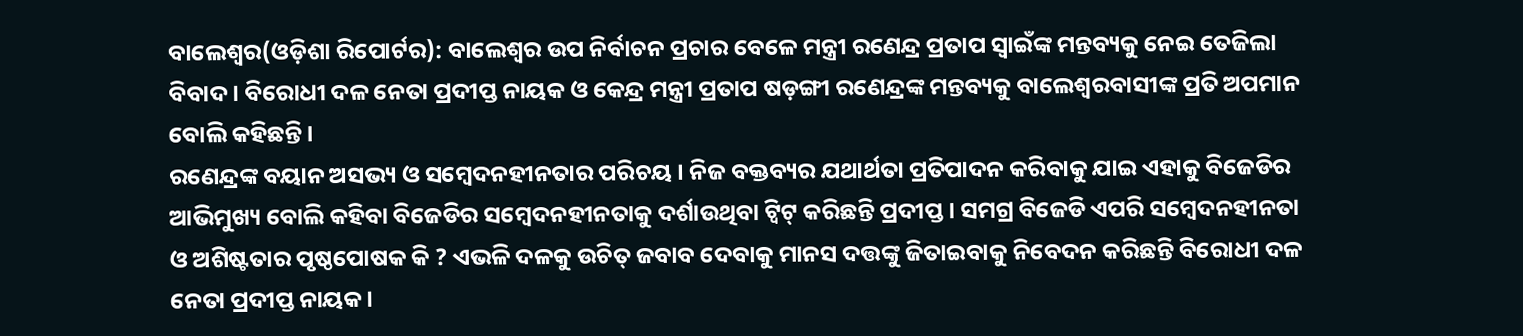ବାଲେଶ୍ୱର(ଓଡ଼ିଶା ରିପୋର୍ଟର): ବାଲେଶ୍ୱର ଉପ ନିର୍ବାଚନ ପ୍ରଚାର ବେଳେ ମନ୍ତ୍ରୀ ରଣେନ୍ଦ୍ର ପ୍ରତାପ ସ୍ୱାଇଁଙ୍କ ମନ୍ତବ୍ୟକୁ ନେଇ ତେଜିଲା ବିବାଦ । ବିରୋଧୀ ଦଳ ନେତା ପ୍ରଦୀପ୍ତ ନାୟକ ଓ କେନ୍ଦ୍ର ମନ୍ତ୍ରୀ ପ୍ରତାପ ଷଡ଼ଙ୍ଗୀ ରଣେନ୍ଦ୍ରଙ୍କ ମନ୍ତବ୍ୟକୁ ବାଲେଶ୍ୱରବାସୀଙ୍କ ପ୍ରତି ଅପମାନ ବୋଲି କହିଛନ୍ତି ।
ରଣେନ୍ଦ୍ରଙ୍କ ବୟାନ ଅସଭ୍ୟ ଓ ସମ୍ବେଦନହୀନତାର ପରିଚୟ । ନିଜ ବକ୍ତବ୍ୟର ଯଥାର୍ଥତା ପ୍ରତିପାଦନ କରିବାକୁ ଯାଇ ଏହାକୁ ବିଜେଡିର ଆଭିମୁଖ୍ୟ ବୋଲି କହିବା ବିଜେଡିର ସମ୍ବେଦନହୀନତାକୁ ଦର୍ଶାଉଥିବା ଟ୍ୱିଟ୍ କରିଛନ୍ତି ପ୍ରଦୀପ୍ତ । ସମଗ୍ର ବିଜେଡି ଏପରି ସମ୍ବେଦନହୀନତା ଓ ଅଶିଷ୍ଟତାର ପୃଷ୍ଠପୋଷକ କି ? ଏଭଳି ଦଳକୁ ଉଚିତ୍ ଜବାବ ଦେବାକୁ ମାନସ ଦତ୍ତଙ୍କୁ ଜିତାଇବାକୁ ନିବେଦନ କରିଛନ୍ତି ବିରୋଧୀ ଦଳ ନେତା ପ୍ରଦୀପ୍ତ ନାୟକ।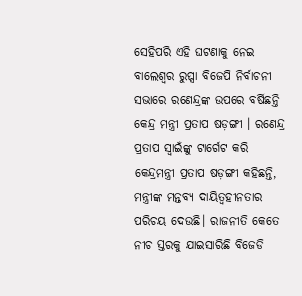ସେହିପରି ଏହି ଘଟଣାକୁ ନେଇ ବାଲେଶ୍ୱର ରୁପ୍ସା ବିଜେପି ନିର୍ବାଚନୀ ସଭାରେ ରଣେନ୍ଦ୍ରଙ୍କ ଉପରେ ବର୍ଷିଛନ୍ତି କେନ୍ଦ୍ର ମନ୍ତ୍ରୀ ପ୍ରତାପ ଷଡ଼ଙ୍ଗୀ । ରଣେନ୍ଦ୍ର ପ୍ରତାପ ସ୍ୱାଇଁଙ୍କୁ ଟାର୍ଗେଟ କରି କେନ୍ଦ୍ରମନ୍ତ୍ରୀ ପ୍ରତାପ ଷଡ଼ଙ୍ଗୀ କହିଛନ୍ତି, ମନ୍ତ୍ରୀଙ୍କ ମନ୍ତବ୍ୟ ଦାୟିତ୍ୱହୀନତାର ପରିଚୟ ଦେଉଛି। ରାଜନୀତି କେତେ ନୀଚ ସ୍ତରକୁ ଯାଇସାରିଛି ବିଜେଡି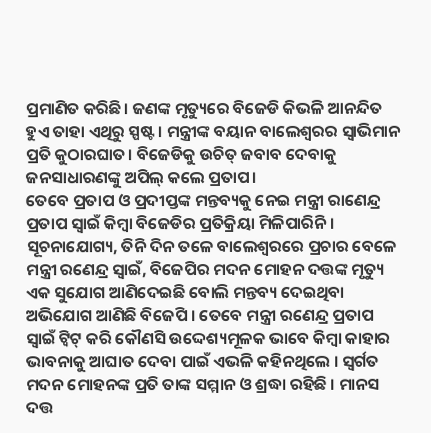ପ୍ରମାଣିତ କରିଛି। ଜଣଙ୍କ ମୃତ୍ୟୁରେ ବିଜେଡି କିଭଳି ଆନନ୍ଦିତ ହୁଏ ତାହା ଏଥିରୁ ସ୍ପଷ୍ଟ। ମନ୍ତ୍ରୀଙ୍କ ବୟାନ ବାଲେଶ୍ୱରର ସ୍ୱାଭିମାନ ପ୍ରତି କୁଠାରଘାତ। ବିଜେଡିକୁ ଉଚିତ୍ ଜବାବ ଦେବାକୁ ଜନସାଧାରଣଙ୍କୁ ଅପିଲ୍ କଲେ ପ୍ରତାପ।
ତେବେ ପ୍ରତାପ ଓ ପ୍ରଦୀପ୍ତଙ୍କ ମନ୍ତବ୍ୟକୁ ନେଇ ମନ୍ତ୍ରୀ ରାଣେନ୍ଦ୍ର ପ୍ରତାପ ସ୍ୱାଇଁ କିମ୍ବା ବିଜେଡିର ପ୍ରତିକ୍ରିୟା ମିଳିପାରିନି ।
ସୂଚନାଯୋଗ୍ୟ, ତିନି ଦିନ ତଳେ ବାଲେଶ୍ୱରରେ ପ୍ରଚାର ବେଳେ ମନ୍ତ୍ରୀ ରଣେନ୍ଦ୍ର ସ୍ୱାଇଁ, ବିଜେପିର ମଦନ ମୋହନ ଦତ୍ତଙ୍କ ମୃତ୍ୟୁ ଏକ ସୁଯୋଗ ଆଣିଦେଇଛି ବୋଲି ମନ୍ତବ୍ୟ ଦେଇଥିବା ଅଭିଯୋଗ ଆଣିଛି ବିଜେପି । ତେବେ ମନ୍ତ୍ରୀ ରଣେନ୍ଦ୍ର ପ୍ରତାପ ସ୍ୱାଇଁ ଟ୍ୱିଟ୍ କରି କୌଣସି ଉଦ୍ଦେଶ୍ୟମୂଳକ ଭାବେ କିମ୍ବା କାହାର ଭାବନାକୁ ଆଘାତ ଦେବା ପାଇଁ ଏଭଳି କହିନଥିଲେ । ସ୍ୱର୍ଗତ ମଦନ ମୋହନଙ୍କ ପ୍ରତି ତାଙ୍କ ସମ୍ମାନ ଓ ଶ୍ରଦ୍ଧା ରହିଛି । ମାନସ ଦତ୍ତ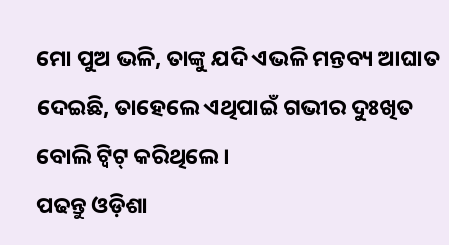ମୋ ପୁଅ ଭଳି, ତାଙ୍କୁ ଯଦି ଏଭଳି ମନ୍ତବ୍ୟ ଆଘାତ ଦେଇଛି, ତାହେଲେ ଏଥିପାଇଁ ଗଭୀର ଦୁଃଖିତ ବୋଲି ଟ୍ୱିଟ୍ କରିଥିଲେ ।
ପଢନ୍ତୁ ଓଡ଼ିଶା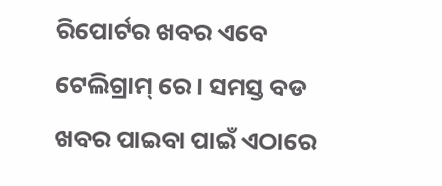ରିପୋର୍ଟର ଖବର ଏବେ ଟେଲିଗ୍ରାମ୍ ରେ। ସମସ୍ତ ବଡ ଖବର ପାଇବା ପାଇଁ ଏଠାରେ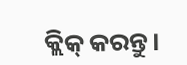କ୍ଲିକ୍ କରନ୍ତୁ।